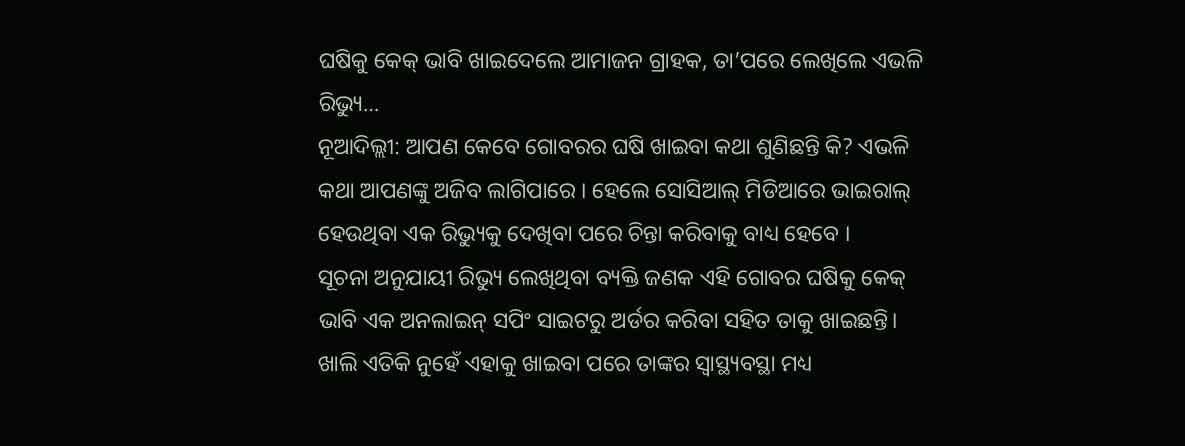ଘଷିକୁ କେକ୍ ଭାବି ଖାଇଦେଲେ ଆମାଜନ ଗ୍ରାହକ, ତା’ପରେ ଲେଖିଲେ ଏଭଳି ରିଭ୍ୟୁ…
ନୂଆଦିଲ୍ଲୀ: ଆପଣ କେବେ ଗୋବରର ଘଷି ଖାଇବା କଥା ଶୁଣିଛନ୍ତି କି? ଏଭଳି କଥା ଆପଣଙ୍କୁ ଅଜିବ ଲାଗିପାରେ । ହେଲେ ସୋସିଆଲ୍ ମିଡିଆରେ ଭାଇରାଲ୍ ହେଉଥିବା ଏକ ରିଭ୍ୟୁକୁ ଦେଖିବା ପରେ ଚିନ୍ତା କରିବାକୁ ବାଧ୍ୟ ହେବେ ।
ସୂଚନା ଅନୁଯାୟୀ ରିଭ୍ୟୁ ଲେଖିଥିବା ବ୍ୟକ୍ତି ଜଣକ ଏହି ଗୋବର ଘଷିକୁ କେକ୍ ଭାବି ଏକ ଅନଲାଇନ୍ ସପିଂ ସାଇଟରୁ ଅର୍ଡର କରିବା ସହିତ ତାକୁ ଖାଇଛନ୍ତି। ଖାଲି ଏତିକି ନୁହେଁ ଏହାକୁ ଖାଇବା ପରେ ତାଙ୍କର ସ୍ୱାସ୍ଥ୍ୟବସ୍ଥା ମଧ୍ୟ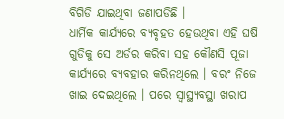ବିଗିଡି ଯାଇଥିବା ଜଣାପଡିଛି ।
ଧାର୍ମିକ କାର୍ଯ୍ୟରେ ବ୍ୟବୃହତ ହେଉଥିବା ଏହି ଘଷି ଗୁଡିକୁ ସେ ଅର୍ଡର କରିବା ସହ କୌଣସି ପୂଜା କାର୍ଯ୍ୟରେ ବ୍ୟବହାର କରିନଥିଲେ । ବରଂ ନିଜେ ଖାଇ ଦେଇଥିଲେ । ପରେ ସ୍ୱାସ୍ଥ୍ୟବସ୍ଥା ଖରାପ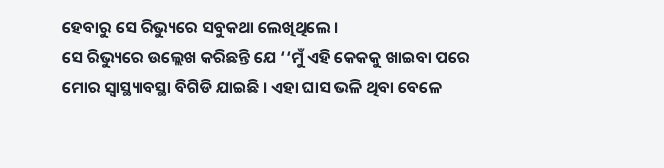ହେବାରୁ ସେ ରିଭ୍ୟୁରେ ସବୁକଥା ଲେଖିଥିଲେ ।
ସେ ରିଭ୍ୟୁରେ ଉଲ୍ଲେଖ କରିଛନ୍ତି ଯେ ‘‘ମୁଁ ଏହି କେକକୁ ଖାଇବା ପରେ ମୋର ସ୍ୱାସ୍ଥ୍ୟାବସ୍ଥା ବିଗିଡି ଯାଇଛି । ଏହା ଘାସ ଭଳି ଥିବା ବେଳେ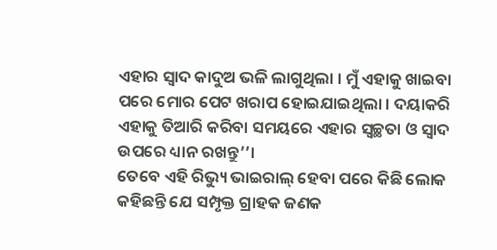ଏହାର ସ୍ୱାଦ କାଦୁଅ ଭଳି ଲାଗୁଥିଲା । ମୁଁ ଏହାକୁ ଖାଇବା ପରେ ମୋର ପେଟ ଖରାପ ହୋଇଯାଇଥିଲା । ଦୟାକରି ଏହାକୁ ତିଆରି କରିବା ସମୟରେ ଏହାର ସ୍ୱଚ୍ଛତା ଓ ସ୍ୱାଦ ଉପରେ ଧ୍ୟାନ ରଖନ୍ତୁ’’।
ତେବେ ଏହି ରିଭ୍ୟୁ ଭାଇରାଲ୍ ହେବା ପରେ କିଛି ଲୋକ କହିଛନ୍ତି ଯେ ସମ୍ପୃକ୍ତ ଗ୍ରାହକ ଜଣକ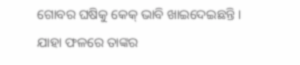ଗୋବର ଘଷିକୁ କେକ୍ ଭାବି ଖାଇଦେଇଛନ୍ତି । ଯାହା ଫଳରେ ତାଙ୍କର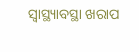ସ୍ୱାସ୍ଥ୍ୟାବସ୍ଥା ଖରାପ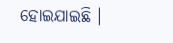ହୋଇଯାଇଛି ।